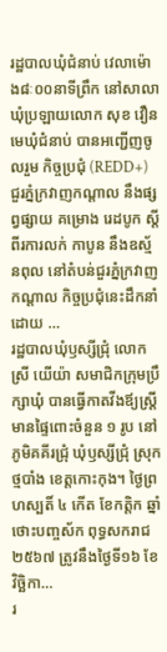រដ្ឋបាលឃុំជំនាប់ វេលាម៉ោង៨ៈ០០នាទីព្រឹក នៅសាលាឃុំប្រឡាយលោក សុខ វឿន មេឃុំជំនាប់ បានអញ្ជើញចូលរួម កិច្ចប្រជុំ (REDD+) ជួរភ្នំក្រវាញកណ្ដាល នឹងផ្សព្វផ្សាយ គម្រោង រេដបូក ស្តីពីរការលក់ កាបូន នឹងឧស្ម័នពុល នៅតំបន់ជួរភ្នំក្រវាញកណ្តាល កិច្ចប្រជុំនេះដឹកនាំដោយ ...
រដ្ឋបាលឃុំឫស្សីជ្រុំ លោកស្រី យើយ៉ា សមាជិកក្រុមប្រឹក្សាឃុំ បានធ្វើកាតវីងឪ្យស្រ្ដីមានផ្ទៃពោះចំនួន ១ រូប នៅភូមិគគីរជ្រុំ ឃុំឫស្សីជ្រុំ ស្រុកថ្មបាំង ខេត្តកោះកុង។ ថ្ងៃព្រហស្បតិ៍ ៤ កើត ខែកត្តិក ឆ្នាំថោះបញ្ចស័ក ពុទ្ធសករាជ ២៥៦៧ ត្រូវនឹងថ្ងៃទី១៦ ខែវិច្ឆិកា...
រ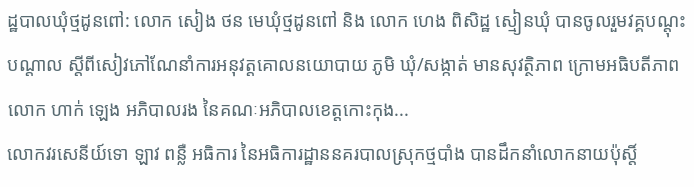ដ្ឋបាលឃុំថ្មដូនពៅ: លោក សៀង ថន មេឃុំថ្មដូនពៅ និង លោក ហេង ពិសិដ្ឋ ស្មៀនឃុំ បានចូលរួមវគ្គបណ្តុះបណ្តាល ស្តីពីសៀវភៅណែនាំការអនុវត្តគោលនយោបាយ ភូមិ ឃុំ/សង្កាត់ មានសុវត្ថិភាព ក្រោមអធិបតីភាព លោក ហាក់ ឡេង អភិបាលរង នៃគណៈអភិបាលខេត្តកោះកុង...
លោកវរសេនីយ៍ទោ ឡាវ ពន្លឺ អធិការ នៃអធិការដ្ឋាននគរបាលស្រុកថ្មបាំង បានដឹកនាំលោកនាយប៉ុស្តិ៍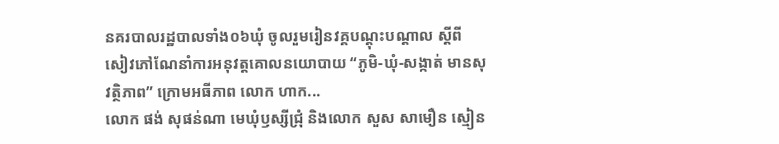នគរបាលរដ្ឋបាលទាំង០៦ឃុំ ចូលរួមរៀនវគ្គបណ្តុះបណ្តាល ស្តីពី សៀវភៅណែនាំការអនុវត្តគោលនយោបាយ “ភូមិ-ឃុំ-សង្កាត់ មានសុវត្ថិភាព” ក្រោមអធីភាព លោក ហាក...
លោក ផង់ សុផន់ណា មេឃុំឫស្សីជ្រុំ និងលោក សួស សាមឿន ស្មៀន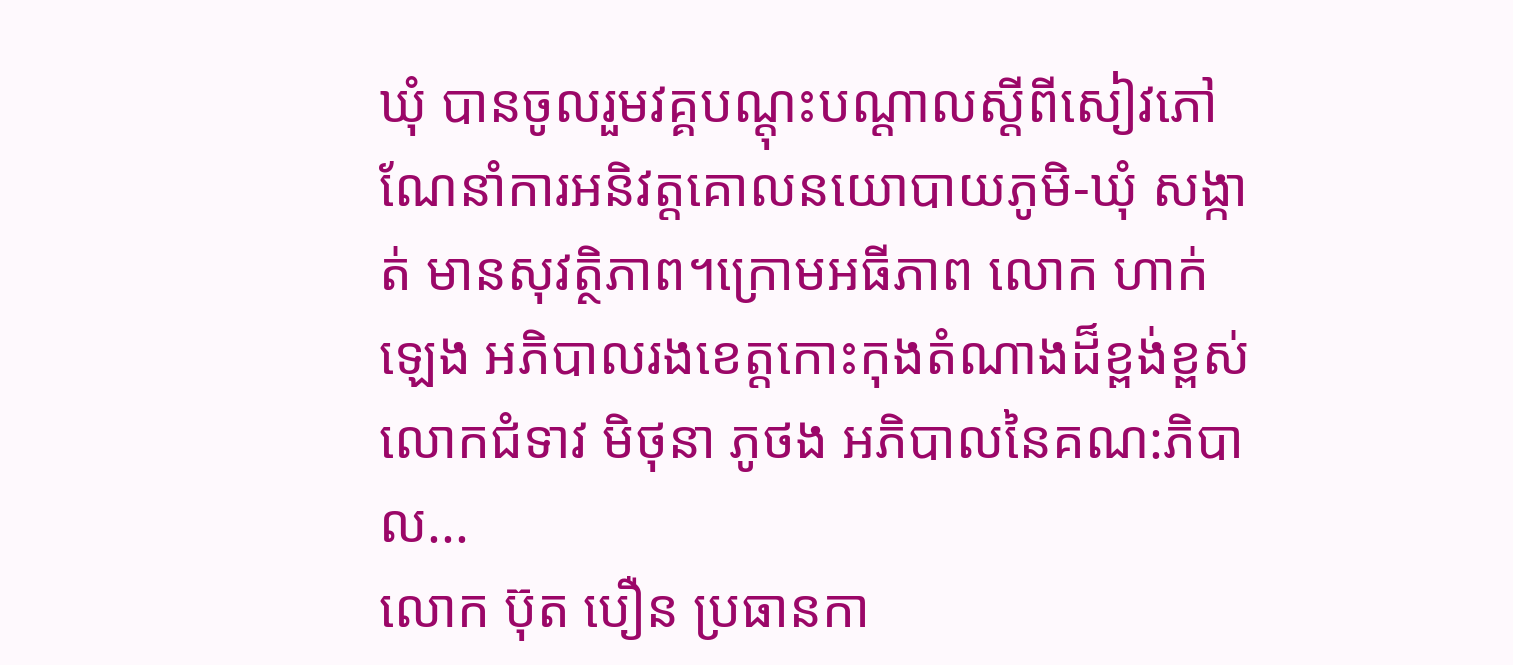ឃុំ បានចូលរួមវគ្គបណ្ដុះបណ្ដាលស្ដីពីសៀវភៅណែនាំការអនិវត្តគោលនយោបាយភូមិ-ឃុំ សង្កាត់ មានសុវត្ថិភាព។ក្រោមអធីភាព លោក ហាក់ ឡេង អភិបាលរងខេត្តកោះកុងតំណាងដ៏ខ្ពង់ខ្ពស់លោកជំទាវ មិថុនា ភូថង អភិបាលនៃគណ:ភិបាល...
លោក ប៊ុត បឿន ប្រធានកា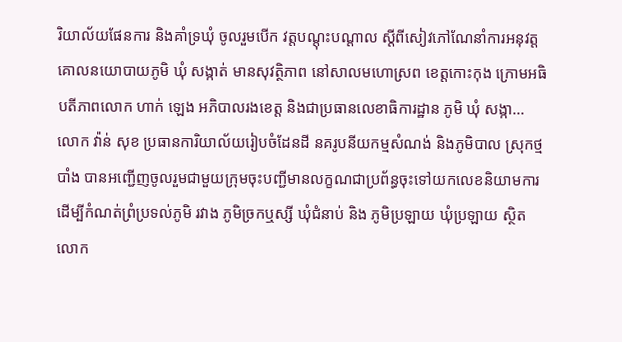រិយាល័យផែនការ និងគាំទ្រឃុំ ចូលរួមបើក វត្តបណ្តុះបណ្តាល ស្ដីពីសៀវភៅណែនាំការអនុវត្តគោលនយោបាយភូមិ ឃុំ សង្កាត់ មានសុវត្ថិភាព នៅសាលមហោស្រព ខេត្តកោះកុង ក្រោមអធិបតីភាពលោក ហាក់ ឡេង អភិបាលរងខេត្ត និងជាប្រធានលេខាធិការដ្ឋាន ភូមិ ឃុំ សង្កា...
លោក វ៉ាន់ សុខ ប្រធានការិយាល័យរៀបចំដែនដី នគរូបនីយកម្មសំណង់ និងភូមិបាល ស្រុកថ្មបាំង បានអញ្ជើញចូលរួមជាមួយក្រុមចុះបញ្ជីមានលក្ខណជាប្រព័ន្ធចុះទៅយកលេខនិយាមការ ដេីម្បីកំណត់ព្រំប្រទល់ភូមិ រវាង ភូមិច្រកឬស្សី ឃុំជំនាប់ និង ភូមិប្រឡាយ ឃុំប្រឡាយ ស្ថិត
លោក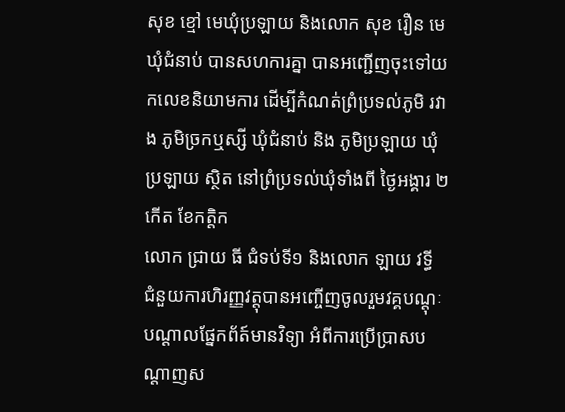សុខ ខ្មៅ មេឃុំប្រឡាយ និងលោក សុខ រឿន មេឃុំជំនាប់ បានសហការគ្នា បានអញ្ជើញចុះទៅយកលេខនិយាមការ ដេីម្បីកំណត់ព្រំប្រទល់ភូមិ រវាង ភូមិច្រកឬស្សី ឃុំជំនាប់ និង ភូមិប្រឡាយ ឃុំប្រឡាយ ស្ថិត នៅព្រំប្រទល់ឃុំទាំងពី ថ្ងៃអង្គារ ២ កើត ខែកត្តិក
លោក ជ្រាយ ធី ជំទប់ទី១ និងលោក ឡាយ វទ្ធី ជំនួយការហិរញ្ញវត្តុបានអញ្ចើញចូលរួមវគ្គបណ្ដុៈបណ្ដាលផ្នែកព័ត៍មានវិទ្យា អំពីការប្រើប្រាសបណ្ដាញស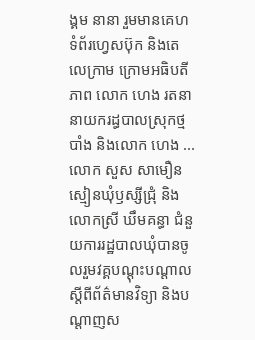ង្គម នានា រួមមានគេហទំព័រហ្វេសប៊ុក និងតេលេក្រាម ក្រោមអធិបតីភាព លោក ហេង រតនា នាយករដ្ធបាលស្រុកថ្មបាំង និងលោក ហេង ...
លោក សួស សាមឿន ស្មៀនឃុំឫស្សីជ្រុំ និងលោកស្រី ឃឹមគន្ធា ជំនួយការរដ្ឋបាលឃុំបានចូលរួមវគ្គបណ្ដុះបណ្ដាលស្ដីពីព័ត៌មានវិទ្យា និងបណ្ដាញស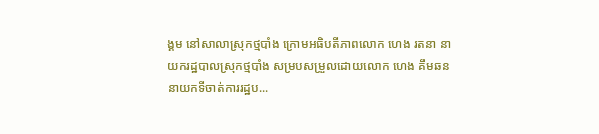ង្គម នៅសាលាស្រុកថ្មបាំង ក្រោមអធិបតីភាពលោក ហេង រតនា នាយករដ្ឋបាលស្រុកថ្មបាំង សម្របសម្រួលដោយលោក ហេង គឹមឆន នាយកទីចាត់ការរដ្ឋប...